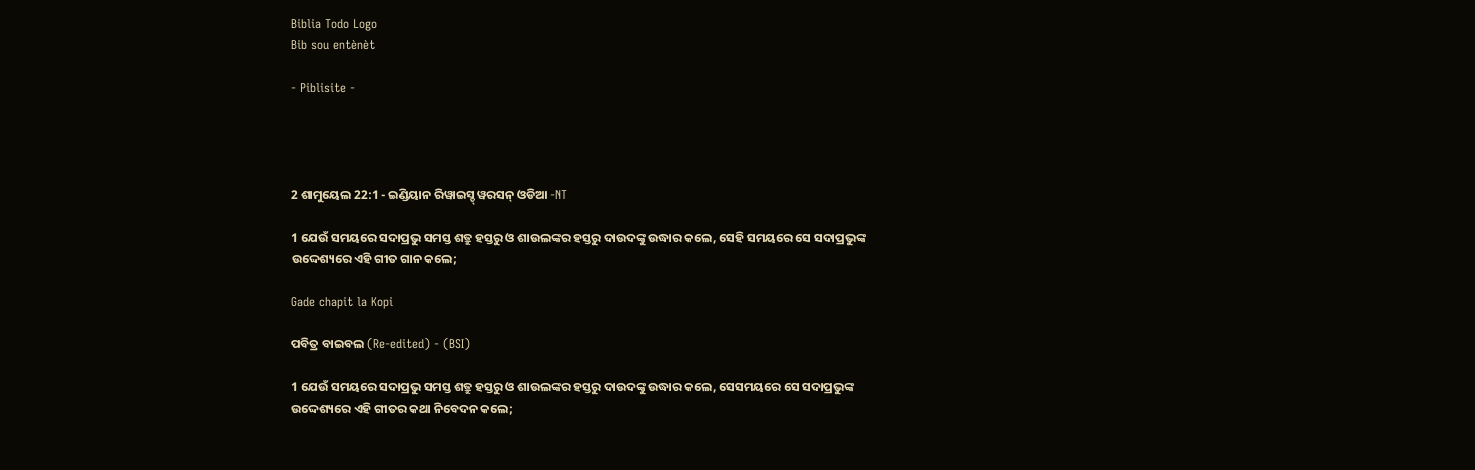Biblia Todo Logo
Bib sou entènèt

- Piblisite -




2 ଶାମୁୟେଲ 22:1 - ଇଣ୍ଡିୟାନ ରିୱାଇସ୍ଡ୍ ୱରସନ୍ ଓଡିଆ -NT

1 ଯେଉଁ ସମୟରେ ସଦାପ୍ରଭୁ ସମସ୍ତ ଶତ୍ରୁ ହସ୍ତରୁ ଓ ଶାଉଲଙ୍କର ହସ୍ତରୁ ଦାଉଦଙ୍କୁ ଉଦ୍ଧାର କଲେ, ସେହି ସମୟରେ ସେ ସଦାପ୍ରଭୁଙ୍କ ଉଦ୍ଦେଶ୍ୟରେ ଏହି ଗୀତ ଗାନ କଲେ;

Gade chapit la Kopi

ପବିତ୍ର ବାଇବଲ (Re-edited) - (BSI)

1 ଯେଉଁ ସମୟରେ ସଦାପ୍ରଭୁ ସମସ୍ତ ଶତ୍ରୁ ହସ୍ତରୁ ଓ ଶାଉଲଙ୍କର ହସ୍ତରୁ ଦାଉଦଙ୍କୁ ଉଦ୍ଧାର କଲେ, ସେସମୟରେ ସେ ସଦାପ୍ରଭୁଙ୍କ ଉଦ୍ଦେଶ୍ୟରେ ଏହି ଗୀତର କଥା ନିବେଦନ କଲେ;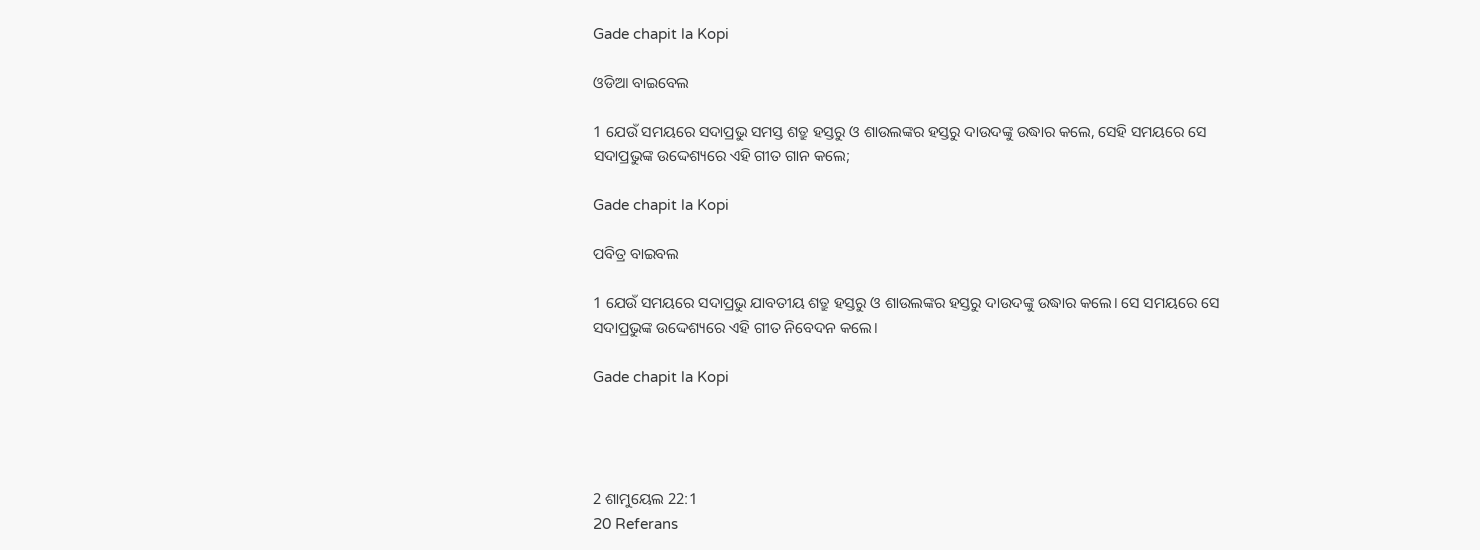Gade chapit la Kopi

ଓଡିଆ ବାଇବେଲ

1 ଯେଉଁ ସମୟରେ ସଦାପ୍ରଭୁ ସମସ୍ତ ଶତ୍ରୁ ହସ୍ତରୁ ଓ ଶାଉଲଙ୍କର ହସ୍ତରୁ ଦାଉଦଙ୍କୁ ଉଦ୍ଧାର କଲେ, ସେହି ସମୟରେ ସେ ସଦାପ୍ରଭୁଙ୍କ ଉଦ୍ଦେଶ୍ୟରେ ଏହି ଗୀତ ଗାନ କଲେ;

Gade chapit la Kopi

ପବିତ୍ର ବାଇବଲ

1 ଯେଉଁ ସମୟରେ ସଦାପ୍ରଭୁ ଯାବତୀୟ ଶତ୍ରୁ ହସ୍ତରୁ ଓ ଶାଉଲଙ୍କର ହସ୍ତରୁ ଦାଉଦଙ୍କୁ ଉଦ୍ଧାର କଲେ। ସେ ସମୟରେ ସେ ସଦାପ୍ରଭୁଙ୍କ ଉଦ୍ଦେଶ୍ୟରେ ଏହି ଗୀତ ନିବେଦନ କଲେ।

Gade chapit la Kopi




2 ଶାମୁୟେଲ 22:1
20 Referans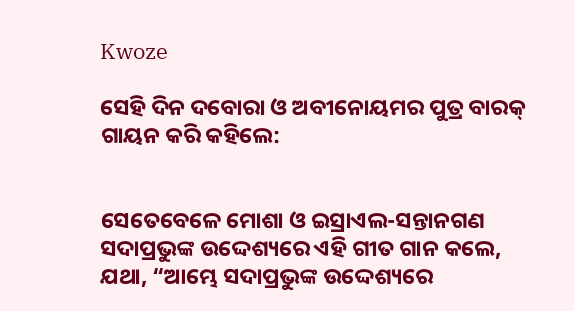Kwoze

ସେହି ଦିନ ଦବୋରା ଓ ଅବୀନୋୟମର ପୁତ୍ର ବାରକ୍‍ ଗାୟନ କରି କହିଲେ:


ସେତେବେଳେ ମୋଶା ଓ ଇସ୍ରାଏଲ-ସନ୍ତାନଗଣ ସଦାପ୍ରଭୁଙ୍କ ଉଦ୍ଦେଶ୍ୟରେ ଏହି ଗୀତ ଗାନ କଲେ, ଯଥା, “ଆମ୍ଭେ ସଦାପ୍ରଭୁଙ୍କ ଉଦ୍ଦେଶ୍ୟରେ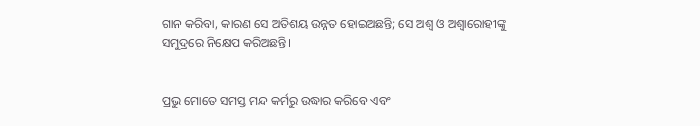ଗାନ କରିବା, କାରଣ ସେ ଅତିଶୟ ଉନ୍ନତ ହୋଇଅଛନ୍ତି; ସେ ଅଶ୍ୱ ଓ ଅଶ୍ୱାରୋହୀଙ୍କୁ ସମୁଦ୍ରରେ ନିକ୍ଷେପ କରିଅଛନ୍ତି।


ପ୍ରଭୁ ମୋତେ ସମସ୍ତ ମନ୍ଦ କର୍ମରୁ ଉଦ୍ଧାର କରିବେ ଏବଂ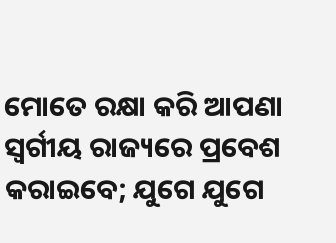ମୋତେ ରକ୍ଷା କରି ଆପଣା ସ୍ୱର୍ଗୀୟ ରାଜ୍ୟରେ ପ୍ରବେଶ କରାଇବେ; ଯୁଗେ ଯୁଗେ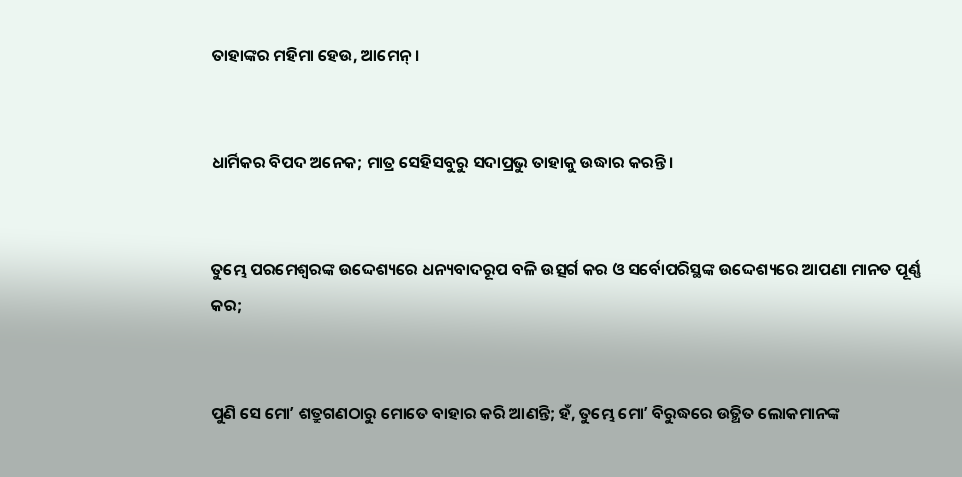ତାହାଙ୍କର ମହିମା ହେଉ, ଆମେନ୍‍।


ଧାର୍ମିକର ବିପଦ ଅନେକ; ମାତ୍ର ସେହିସବୁରୁ ସଦାପ୍ରଭୁ ତାହାକୁ ଉଦ୍ଧାର କରନ୍ତି।


ତୁମ୍ଭେ ପରମେଶ୍ୱରଙ୍କ ଉଦ୍ଦେଶ୍ୟରେ ଧନ୍ୟବାଦରୂପ ବଳି ଉତ୍ସର୍ଗ କର ଓ ସର୍ବୋପରିସ୍ଥଙ୍କ ଉଦ୍ଦେଶ୍ୟରେ ଆପଣା ମାନତ ପୂର୍ଣ୍ଣ କର;


ପୁଣି ସେ ମୋʼ ଶତ୍ରୁଗଣଠାରୁ ମୋତେ ବାହାର କରି ଆଣନ୍ତି; ହଁ, ତୁମ୍ଭେ ମୋʼ ବିରୁଦ୍ଧରେ ଉତ୍ଥିତ ଲୋକମାନଙ୍କ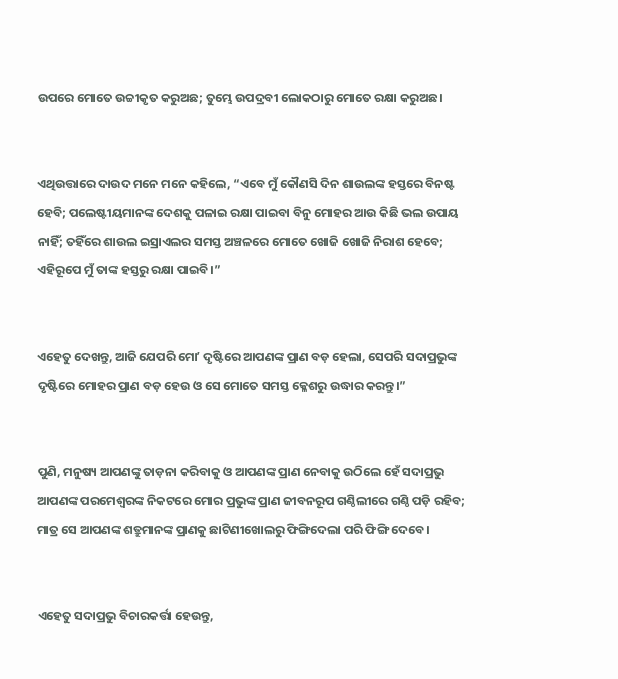ଉପରେ ମୋତେ ଉଚ୍ଚୀକୃତ କରୁଅଛ; ତୁମ୍ଭେ ଉପଦ୍ରବୀ ଲୋକଠାରୁ ମୋତେ ରକ୍ଷା କରୁଅଛ।


ଏଥିଉତ୍ତାରେ ଦାଉଦ ମନେ ମନେ କହିଲେ, “ଏବେ ମୁଁ କୌଣସି ଦିନ ଶାଉଲଙ୍କ ହସ୍ତରେ ବିନଷ୍ଟ ହେବି; ପଲେଷ୍ଟୀୟମାନଙ୍କ ଦେଶକୁ ପଳାଇ ରକ୍ଷା ପାଇବା ବିନୁ ମୋହର ଆଉ କିଛି ଭଲ ଉପାୟ ନାହିଁ; ତହିଁରେ ଶାଉଲ ଇସ୍ରାଏଲର ସମସ୍ତ ଅଞ୍ଚଳରେ ମୋତେ ଖୋଜି ଖୋଜି ନିରାଶ ହେବେ; ଏହିରୂପେ ମୁଁ ତାଙ୍କ ହସ୍ତରୁ ରକ୍ଷା ପାଇବି।”


ଏହେତୁ ଦେଖନ୍ତୁ, ଆଜି ଯେପରି ମୋʼ ଦୃଷ୍ଟିରେ ଆପଣଙ୍କ ପ୍ରାଣ ବଡ଼ ହେଲା, ସେପରି ସଦାପ୍ରଭୁଙ୍କ ଦୃଷ୍ଟିରେ ମୋହର ପ୍ରାଣ ବଡ଼ ହେଉ ଓ ସେ ମୋତେ ସମସ୍ତ କ୍ଳେଶରୁ ଉଦ୍ଧାର କରନ୍ତୁ।”


ପୁଣି, ମନୁଷ୍ୟ ଆପଣଙ୍କୁ ତାଡ଼ନା କରିବାକୁ ଓ ଆପଣଙ୍କ ପ୍ରାଣ ନେବାକୁ ଉଠିଲେ ହେଁ ସଦାପ୍ରଭୁ ଆପଣଙ୍କ ପରମେଶ୍ୱରଙ୍କ ନିକଟରେ ମୋର ପ୍ରଭୁଙ୍କ ପ୍ରାଣ ଜୀବନରୂପ ଗଣ୍ଠିଲୀରେ ଗଣ୍ଠି ପଡ଼ି ରହିବ; ମାତ୍ର ସେ ଆପଣଙ୍କ ଶତ୍ରୁମାନଙ୍କ ପ୍ରାଣକୁ ଛାଟିଣୀଖୋଲରୁ ଫିଙ୍ଗିଦେଲା ପରି ଫିଙ୍ଗି ଦେବେ।


ଏହେତୁ ସଦାପ୍ରଭୁ ବିଚାରକର୍ତ୍ତା ହେଉନ୍ତୁ,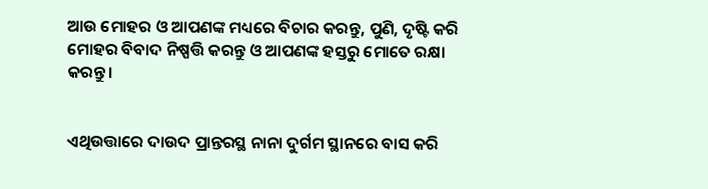ଆଉ ମୋହର ଓ ଆପଣଙ୍କ ମଧ୍ୟରେ ବିଚାର କରନ୍ତୁ, ପୁଣି, ଦୃଷ୍ଟି କରି ମୋହର ବିବାଦ ନିଷ୍ପତ୍ତି କରନ୍ତୁ ଓ ଆପଣଙ୍କ ହସ୍ତରୁ ମୋତେ ରକ୍ଷା କରନ୍ତୁ।


ଏଥିଉତ୍ତାରେ ଦାଉଦ ପ୍ରାନ୍ତରସ୍ଥ ନାନା ଦୁର୍ଗମ ସ୍ଥାନରେ ବାସ କରି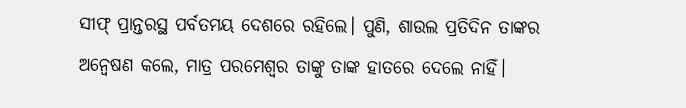ସୀଫ୍‍ ପ୍ରାନ୍ତରସ୍ଥ ପର୍ବତମୟ ଦେଶରେ ରହିଲେ। ପୁଣି, ଶାଉଲ ପ୍ରତିଦିନ ତାଙ୍କର ଅନ୍ୱେଷଣ କଲେ, ମାତ୍ର ପରମେଶ୍ୱର ତାଙ୍କୁ ତାଙ୍କ ହାତରେ ଦେଲେ ନାହିଁ।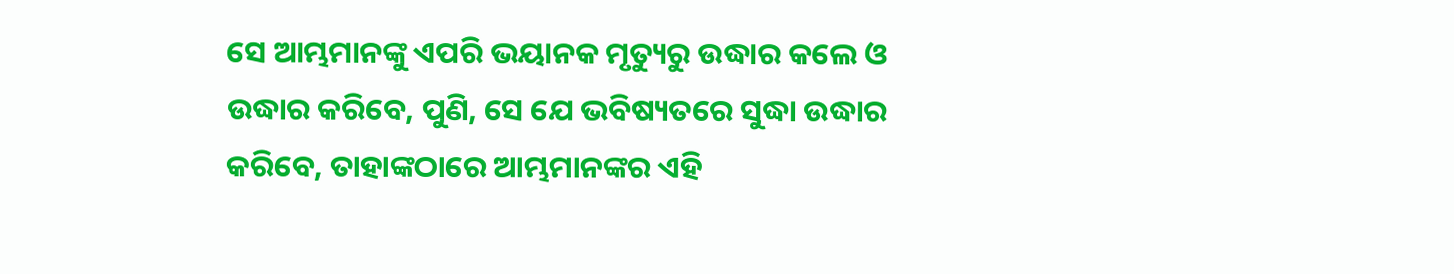ସେ ଆମ୍ଭମାନଙ୍କୁ ଏପରି ଭୟାନକ ମୃତ୍ୟୁରୁ ଉଦ୍ଧାର କଲେ ଓ ଉଦ୍ଧାର କରିବେ, ପୁଣି, ସେ ଯେ ଭବିଷ୍ୟତରେ ସୁଦ୍ଧା ଉଦ୍ଧାର କରିବେ, ତାହାଙ୍କଠାରେ ଆମ୍ଭମାନଙ୍କର ଏହି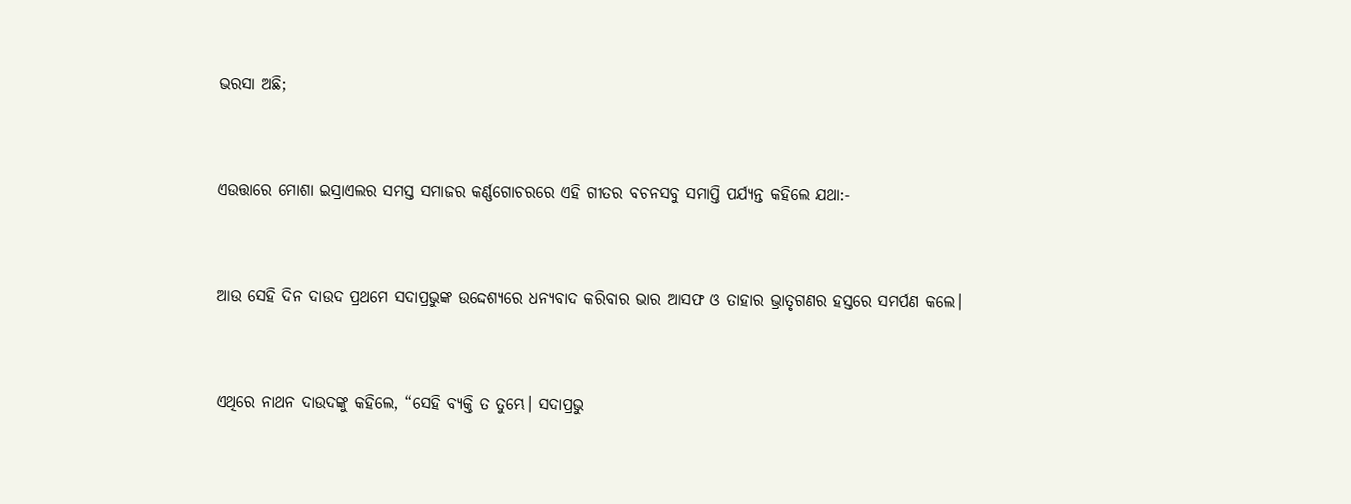ଭରସା ଅଛି;


ଏଉତ୍ତାରେ ମୋଶା ଇସ୍ରାଏଲର ସମସ୍ତ ସମାଜର କର୍ଣ୍ଣଗୋଚରରେ ଏହି ଗୀତର ବଚନସବୁ ସମାପ୍ତି ପର୍ଯ୍ୟନ୍ତ କହିଲେ ଯଥା:-


ଆଉ ସେହି ଦିନ ଦାଉଦ ପ୍ରଥମେ ସଦାପ୍ରଭୁଙ୍କ ଉଦ୍ଦେଶ୍ୟରେ ଧନ୍ୟବାଦ କରିବାର ଭାର ଆସଫ ଓ ତାହାର ଭ୍ରାତୃଗଣର ହସ୍ତରେ ସମର୍ପଣ କଲେ।


ଏଥିରେ ନାଥନ ଦାଉଦଙ୍କୁ କହିଲେ, “ସେହି ବ୍ୟକ୍ତି ତ ତୁମ୍ଭେ। ସଦାପ୍ରଭୁ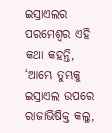ଇସ୍ରାଏଲର ପରମେଶ୍ୱର ଏହି କଥା କହନ୍ତି, ‘ଆମ୍ଭେ ତୁମ୍ଭକୁ ଇସ୍ରାଏଲ ଉପରେ ରାଜାଭିଷିକ୍ତ କଲୁ,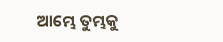ଆମ୍ଭେ ତୁମ୍ଭକୁ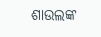ଶାଉଲଙ୍କ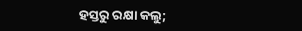ହସ୍ତରୁ ରକ୍ଷା କଲୁ;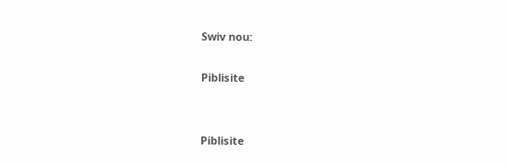Swiv nou:

Piblisite


Piblisite